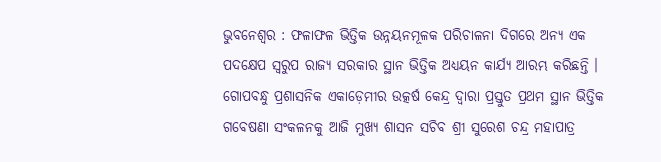ଭୁବନେଶ୍ୱର : ଫଳାଫଳ ଭିତ୍ତିକ ଉନ୍ନୟନମୂଳକ ପରିଚାଳନା ଦିଗରେ ଅନ୍ୟ ଏକ ପଦକ୍ଷେପ ସ୍ୱରୁପ ରାଜ୍ୟ ସରକାର ସ୍ଥାନ ଭିତ୍ତିକ ଅଧ୍ୟୟନ କାର୍ଯ୍ୟ ଆରମ୍ଭ କରିଛନ୍ତି । ଗୋପବନ୍ଧୁ ପ୍ରଶାସନିକ ଏକାଡ଼େମୀର ଉତ୍କର୍ଷ କେନ୍ଦ୍ର ଦ୍ୱାରା ପ୍ରସ୍ତୁତ ପ୍ରଥମ ସ୍ଥାନ ଭିତ୍ତିକ ଗବେଷଣା ସଂକଳନକୁ ଆଜି ମୁଖ୍ୟ ଶାସନ ସଚିବ ଶ୍ରୀ ସୁରେଶ ଚନ୍ଦ୍ର ମହାପାତ୍ର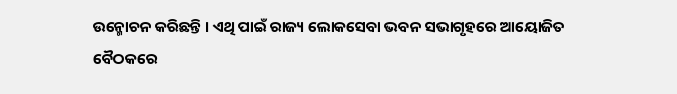ଉନ୍ମୋଚନ କରିଛନ୍ତି । ଏଥି ପାଇଁ ରାଜ୍ୟ ଲୋକସେବା ଭବନ ସଭାଗୃହରେ ଆୟୋଜିତ ବୈଠକରେ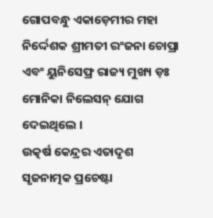ଗୋପବନ୍ଧୁ ଏକାଡ଼େମୀର ମହା ନିର୍ଦ୍ଦେଶକ ଶ୍ରୀମତୀ ରଂଜନା ଚୋପ୍ରା ଏବଂ ୟୁନିସେଫ୍ର ରାଜ୍ୟ ମୁଖ୍ୟ ଡ଼ଃ ମୋନିକା ନିଲେସନ୍ ଯୋଗ ଦେଇଥିଲେ ।
ଉତ୍କର୍ଷ କେନ୍ଦ୍ରର ଏତାଦୃଶ ସୃଜନାତ୍ମକ ପ୍ରଚେଷ୍ଟା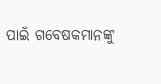ପାଇଁ ଗବେଷକମାନଙ୍କୁ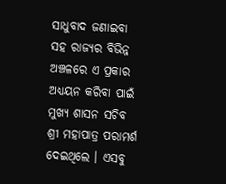ସାଧୁବାଦ ଜଣାଇବା ସହ ରାଜ୍ୟର ବିଭିନ୍ନ ଅଞ୍ଚଳରେ ଏ ପ୍ରକାର ଅଧ୍ୟୟନ କରିବା ପାଇଁ ମୁଖ୍ୟ ଶାସନ ସଚିବ ଶ୍ରୀ ମହାପାତ୍ର ପରାମର୍ଶ ଦେଇଥିଲେ । ଏସବୁ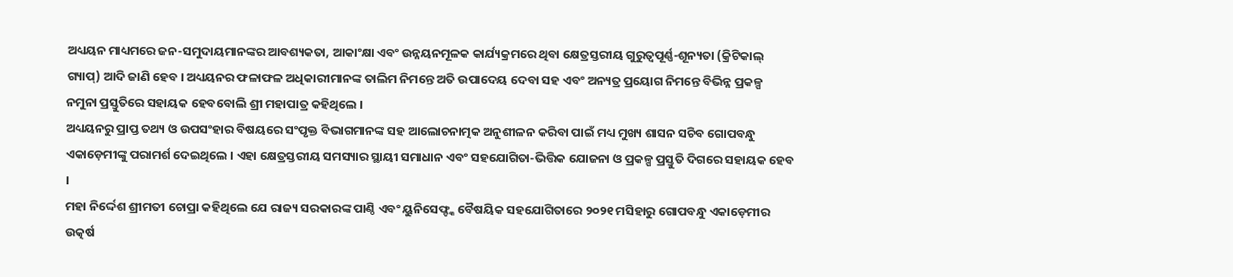ଅଧ୍ୟୟନ ମାଧ୍ୟମରେ ଜନ-ସମୁଦାୟମାନଙ୍କର ଆବଶ୍ୟକତା, ଆକାଂକ୍ଷା ଏବଂ ଉନ୍ନୟନମୂଳକ କାର୍ଯ୍ୟକ୍ରମରେ ଥିବା କ୍ଷେତ୍ରସ୍ତରୀୟ ଗୁରୁତ୍ୱପୂର୍ଣ୍ଣ-ଶୂନ୍ୟତା (କ୍ରିଟିକାଲ୍ ଗ୍ୟାପ୍) ଆଦି ଜାଣି ହେବ । ଅଧ୍ୟୟନର ଫଳାଫଳ ଅଧିକାରୀମାନଙ୍କ ତାଲିମ ନିମନ୍ତେ ଅତି ଉପାଦେୟ ଦେବା ସହ ଏବଂ ଅନ୍ୟତ୍ର ପ୍ରୟୋଗ ନିମନ୍ତେ ବିଭିନ୍ନ ପ୍ରକଳ୍ପ ନମୁନା ପ୍ରସ୍ତୁତିରେ ସହାୟକ ହେବବୋଲି ଶ୍ରୀ ମହାପାତ୍ର କହିଥିଲେ ।
ଅଧ୍ୟୟନରୁ ପ୍ରାପ୍ତ ତଥ୍ୟ ଓ ଉପସଂହାର ବିଷୟରେ ସଂପୃକ୍ତ ବିଭାଗମାନଙ୍କ ସହ ଆଲୋଚନାତ୍ମକ ଅନୁଶୀଳନ କରିବା ପାଇଁ ମଧ୍ୟ ମୁଖ୍ୟ ଶାସନ ସଚିବ ଗୋପବନ୍ଧୁ ଏକାଡ଼େମୀଙ୍କୁ ପରାମର୍ଶ ଦେଇଥିଲେ । ଏହା କ୍ଷେତ୍ରସ୍ତରୀୟ ସମସ୍ୟାର ସ୍ଥାୟୀ ସମାଧାନ ଏବଂ ସହଯୋଗିତା-ଭିତ୍ତିକ ଯୋଜନା ଓ ପ୍ରକଳ୍ପ ପ୍ରସ୍ତୁତି ଦିଗରେ ସହାୟକ ହେବ ।
ମହା ନିର୍ଦ୍ଦେଶ ଶ୍ରୀମତୀ ଚୋପ୍ରା କହିଥିଲେ ଯେ ରାଜ୍ୟ ସରକାରଙ୍କ ପାଣ୍ଠି ଏବଂ ୟୁନିସେଫ୍ଙ୍କ ବୈଷୟିକ ସହଯୋଗିତାରେ ୨୦୨୧ ମସିହାରୁ ଗୋପବନ୍ଧୁ ଏକାଡ଼େମୀର ଉତ୍କର୍ଷ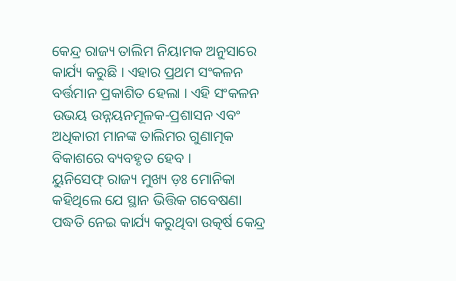କେନ୍ଦ୍ର ରାଜ୍ୟ ତାଲିମ ନିୟାମକ ଅନୁସାରେ କାର୍ଯ୍ୟ କରୁଛି । ଏହାର ପ୍ରଥମ ସଂକଳନ ବର୍ତ୍ତମାନ ପ୍ରକାଶିତ ହେଲା । ଏହି ସଂକଳନ ଉଭୟ ଉନ୍ନୟନମୂଳକ-ପ୍ରଶାସନ ଏବଂ ଅଧିକାରୀ ମାନଙ୍କ ତାଲିମର ଗୁଣାତ୍ମକ ବିକାଶରେ ବ୍ୟବହୃତ ହେବ ।
ୟୁନିସେଫ୍ ରାଜ୍ୟ ମୁଖ୍ୟ ଡ଼ଃ ମୋନିକା କହିଥିଲେ ଯେ ସ୍ଥାନ ଭିତ୍ତିକ ଗବେଷଣା ପଦ୍ଧତି ନେଇ କାର୍ଯ୍ୟ କରୁଥିବା ଉତ୍କର୍ଷ କେନ୍ଦ୍ର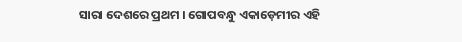ସାରା ଦେଶରେ ପ୍ରଥମ । ଗୋପବନ୍ଧୁ ଏକାଡ଼େମୀର ଏହି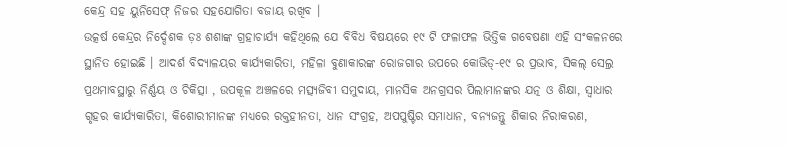କେନ୍ଦ୍ର ସହ ୟୁନିସେଫ୍ ନିଜର ସହଯୋଗିତା ବଜାୟ ରଖିବ ।
ଉତ୍କର୍ଷ କେନ୍ଦ୍ରର ନିର୍ଦ୍ଦେଶକ ଡ଼ଃ ଶଶାଙ୍କ ଗ୍ରହାଚାର୍ଯ୍ୟ କହିଥିଲେ ଯେ ବିବିଧ ବିଷୟରେ ୧୯ ଟି ଫଳାଫଳ ଭିତ୍ତିକ ଗବେଷଣା ଏହି ସଂକଳନରେ ସ୍ଥାନିତ ହୋଇଛି । ଆଦର୍ଶ ବିଦ୍ୟାଳୟର କାର୍ଯ୍ୟକାରିତା, ମହିଳା ବୁଣାକାରଙ୍କ ରୋଜଗାର ଉପରେ କୋଭିଡ୍-୧୯ ର ପ୍ରଭାବ, ସିକଲ୍ ସେଲ୍ର ପ୍ରଥମାବସ୍ଥାରୁ ନିର୍ଣ୍ଣୟ ଓ ଚିକିତ୍ସା , ଉପକୂଳ ଅଞ୍ଚଳରେ ମତ୍ସ୍ୟଜିବୀ ସମୁଦାୟ, ମାନସିକ ଅନଗ୍ରସର ପିଲାମାନଙ୍କର ଯତ୍ନ ଓ ଶିକ୍ଷା, ସ୍ୱାଧାର ଗୃହର କାର୍ଯ୍ୟକାରିତା, କିଶୋରୀମାନଙ୍କ ମଧ୍ୟରେ ରକ୍ତହୀନତା, ଧାନ ସଂଗ୍ରହ, ଅପପୁଷ୍ଟିର ସମାଧାନ, ବନ୍ୟଜନ୍ତୁ ଶିକାର ନିରାକରଣ,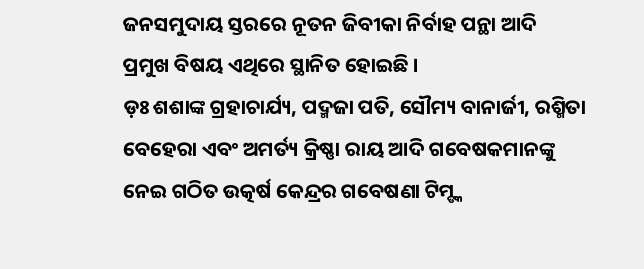ଜନସମୁଦାୟ ସ୍ତରରେ ନୂତନ ଜିବୀକା ନିର୍ବାହ ପନ୍ଥା ଆଦି ପ୍ରମୁଖ ବିଷୟ ଏଥିରେ ସ୍ଥାନିତ ହୋଇଛି ।
ଡ଼ଃ ଶଶାଙ୍କ ଗ୍ରହାଚାର୍ଯ୍ୟ, ପଦ୍ମଜା ପତି, ସୌମ୍ୟ ବାନାର୍ଜୀ, ରଶ୍ମିତା ବେହେରା ଏବଂ ଅମର୍ତ୍ୟ କ୍ରିଷ୍ଣା ରାୟ ଆଦି ଗବେଷକମାନଙ୍କୁ ନେଇ ଗଠିତ ଉତ୍କର୍ଷ କେନ୍ଦ୍ରର ଗବେଷଣା ଟିମ୍ଙ୍କ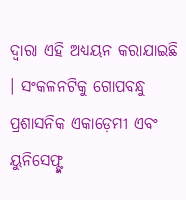ଦ୍ୱାରା ଏହି ଅଧ୍ୟୟନ କରାଯାଇଛି । ସଂକଳନଟିକୁ ଗୋପବନ୍ଧୁ ପ୍ରଶାସନିକ ଏକାଡ଼େମୀ ଏବଂ ୟୁନିସେଫ୍ଙ୍କ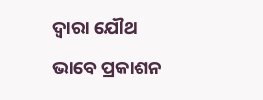ଦ୍ୱାରା ଯୌଥ ଭାବେ ପ୍ରକାଶନ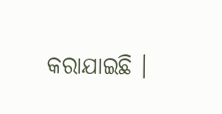କରାଯାଇଛି ।